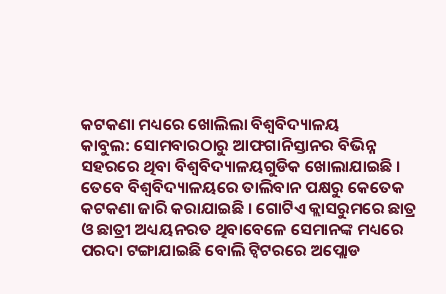କଟକଣା ମଧ୍ୟରେ ଖୋଲିଲା ବିଶ୍ୱବିଦ୍ୟାଳୟ
କାବୁଲ: ସୋମବାରଠାରୁ ଆଫଗାନିସ୍ତାନର ବିଭିନ୍ନ ସହରରେ ଥିବା ବିଶ୍ୱବିଦ୍ୟାଳୟଗୁଡିକ ଖୋଲାଯାଇଛି । ତେବେ ବିଶ୍ୱବିଦ୍ୟାଳୟରେ ତାଲିବାନ ପକ୍ଷରୁ କେତେକ କଟକଣା ଜାରି କରାଯାଇଛି । ଗୋଟିଏ କ୍ଲାସରୁମରେ ଛାତ୍ର ଓ ଛାତ୍ରୀ ଅଧ୍ୟୟନରତ ଥିବାବେଳେ ସେମାନଙ୍କ ମଧ୍ୟରେ ପରଦା ଟଙ୍ଗାଯାଇଛି ବୋଲି ଟ୍ୱିଟରରେ ଅପ୍ଲୋଡ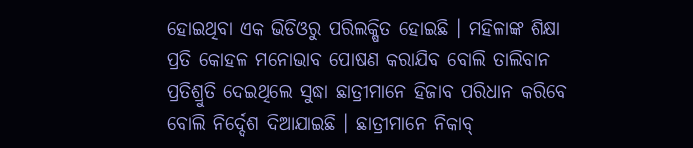ହୋଇଥିବା ଏକ ଭିଡିଓରୁ ପରିଲକ୍ଷିତ ହୋଇଛି । ମହିଳାଙ୍କ ଶିକ୍ଷା ପ୍ରତି କୋହଳ ମନୋଭାବ ପୋଷଣ କରାଯିବ ବୋଲି ତାଲିବାନ ପ୍ରତିଶ୍ରୁତି ଦେଇଥିଲେ ସୁଦ୍ଧା ଛାତ୍ରୀମାନେ ହିଜାବ ପରିଧାନ କରିବେ ବୋଲି ନିର୍ଦ୍ଦେଶ ଦିଆଯାଇଛି । ଛାତ୍ରୀମାନେ ନିକାବ୍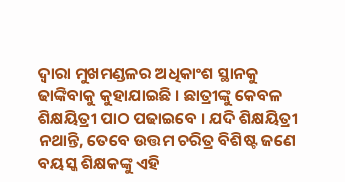ଦ୍ୱାରା ମୁଖମଣ୍ଡଳର ଅଧିକାଂଶ ସ୍ଥାନକୁ ଢାଙ୍କିବାକୁ କୁହାଯାଇଛି । ଛାତ୍ରୀଙ୍କୁ କେବଳ ଶିକ୍ଷୟିତ୍ରୀ ପାଠ ପଢାଇବେ । ଯଦି ଶିକ୍ଷୟିତ୍ରୀ ନଥାନ୍ତି, ତେବେ ଉତ୍ତମ ଚରିତ୍ର ବିଶିଷ୍ଟ ଜଣେ ବୟସ୍କ ଶିକ୍ଷକଙ୍କୁ ଏହି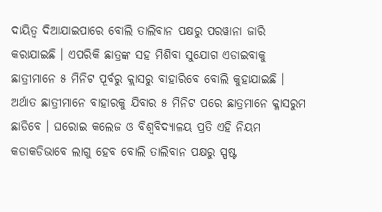ଦାୟିତ୍ୱ ଦିଆଯାଇପାରେ ବୋଲି ତାଲିବାନ ପକ୍ଷରୁ ପରୱାନା ଜାରି କରାଯାଇଛି । ଏପରିକି ଛାତ୍ରଙ୍କ ସହ ମିଶିବା ସୁଯୋଗ ଏଡାଇବାକୁ ଛାତ୍ରୀମାନେ ୫ ମିନିଟ ପୂର୍ବରୁ କ୍ଲାସରୁ ବାହାରିବେ ବୋଲି କୁହାଯାଇଛି । ଅର୍ଥାତ ଛାତ୍ରୀମାନେ ବାହାରକୁ ଯିବାର ୫ ମିନିଟ ପରେ ଛାତ୍ରମାନେ କ୍ଳାସରୁମ ଛାଡିବେ । ଘରୋଇ କଲେଜ ଓ ବିଶ୍ୱବିଦ୍ୟାଳୟ ପ୍ରତି ଏହି ନିୟମ କଡାକଡିଭାବେ ଲାଗୁ ହେବ ବୋଲି ତାଲିବାନ ପକ୍ଷରୁ ସ୍ପଷ୍ଟ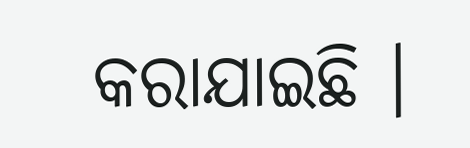କରାଯାଇଛି ।